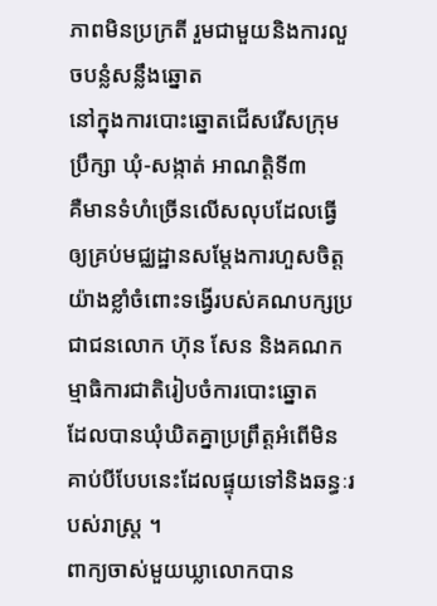ភាពមិនប្រក្រតី រួមជាមួយនិងការលួចបន្លំសន្លឹងឆ្នោត
នៅក្នុងការបោះឆ្នោតជើសរើសក្រុមប្រឹក្សា ឃុំ-សង្កាត់ អាណត្តិទី៣
គឺមានទំហំច្រើនលើសលុបដែលធ្វើឲ្យគ្រប់មជ្ឈដ្ឋានសម្តែងការហួសចិត្ត
យ៉ាងខ្លាំចំពោះទង្វើរបស់គណបក្សប្រជាជនលោក ហ៊ុន សែន និងគណកម្មាធិការជាតិរៀបចំការបោះឆ្នោត
ដែលបានឃុំឃិតគ្នាប្រព្រឹត្តអំពើមិនគាប់បីបែបនេះដែលផ្ទុយទៅនិងឆន្ធៈរបស់រាស្រ្ត ។
ពាក្យចាស់មួយឃ្លាលោកបាន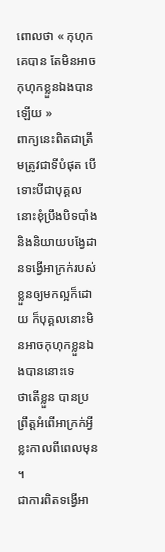ពោលថា « កុហុកគេបាន តែមិនអាចកុហុកខ្លួនឯងបានឡើយ »
ពាក្យនេះពិតជាត្រឹមត្រូវជាទីបំផុត បើទោះបីជាបុគ្គលនោះខុំប្រឹងបិទបាំង
និងនិយាយបង្វែដានទង្វើអាក្រក់របស់ខ្លួនឲ្យមកល្អក៏ដោយ ក៏បុគ្គលនោះមិនអាចកុហុកខ្លួនឯងបាននោះទេ
ថាតើខ្លួន បានប្រព្រឹត្តអំពើអាក្រក់អ្វីខ្លះកាលពីពេលមុន ។
ជាការពិតទង្វើអា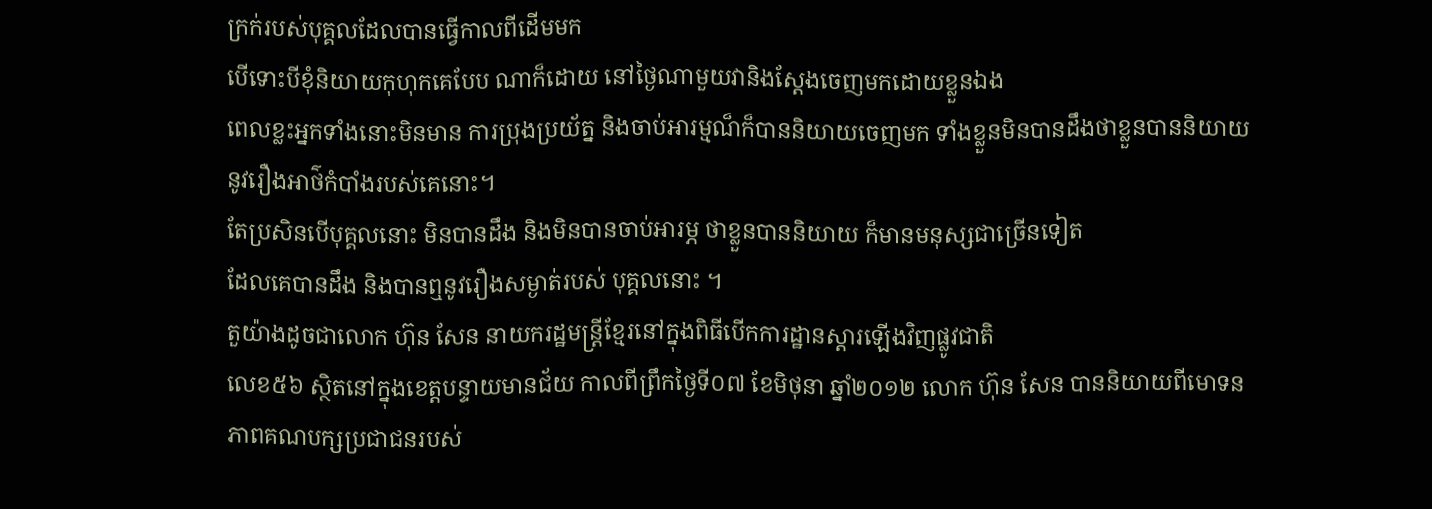ក្រក់របស់បុគ្គលដែលបានធ្វើកាលពីដើមមក
បើទោះបីខុំនិយាយកុហុកគេបែប ណាក៏ដោយ នៅថ្ងៃណាមួយវានិងស្តែងចេញមកដោយខ្លួនឯង
ពេលខ្លះអ្នកទាំងនោះមិនមាន ការប្រុងប្រយ័ត្ន និងចាប់អារម្មណ៏ក៏បាននិយាយចេញមក ទាំងខ្លួនមិនបានដឹងថាខ្លួនបាននិយាយនូវរឿងអាថ៌កំបាំងរបស់គេនោះ។
តែប្រសិនបើបុគ្គលនោះ មិនបានដឹង និងមិនបានចាប់អារម្ភ ថាខ្លួនបាននិយាយ ក៏មានមនុស្សជាច្រើនទៀត
ដែលគេបានដឹង និងបានឮនូវរឿងសម្ងាត់របស់ បុគ្គលនោះ ។
តួយ៉ាងដូចជាលោក ហ៊ុន សែន នាយករដ្ឋមន្រ្តីខ្មែរនៅក្នុងពិធីបើកការដ្ឋានស្តារឡើងវិញផ្លូវជាតិ
លេខ៥៦ ស្ថិតនៅក្នុងខេត្តបន្ទាយមានជ័យ កាលពីព្រឹកថ្ងៃទី០៧ ខែមិថុនា ឆ្នាំ២០១២ លោក ហ៊ុន សែន បាននិយាយពីមោទនភាពគណបក្សប្រជាជនរបស់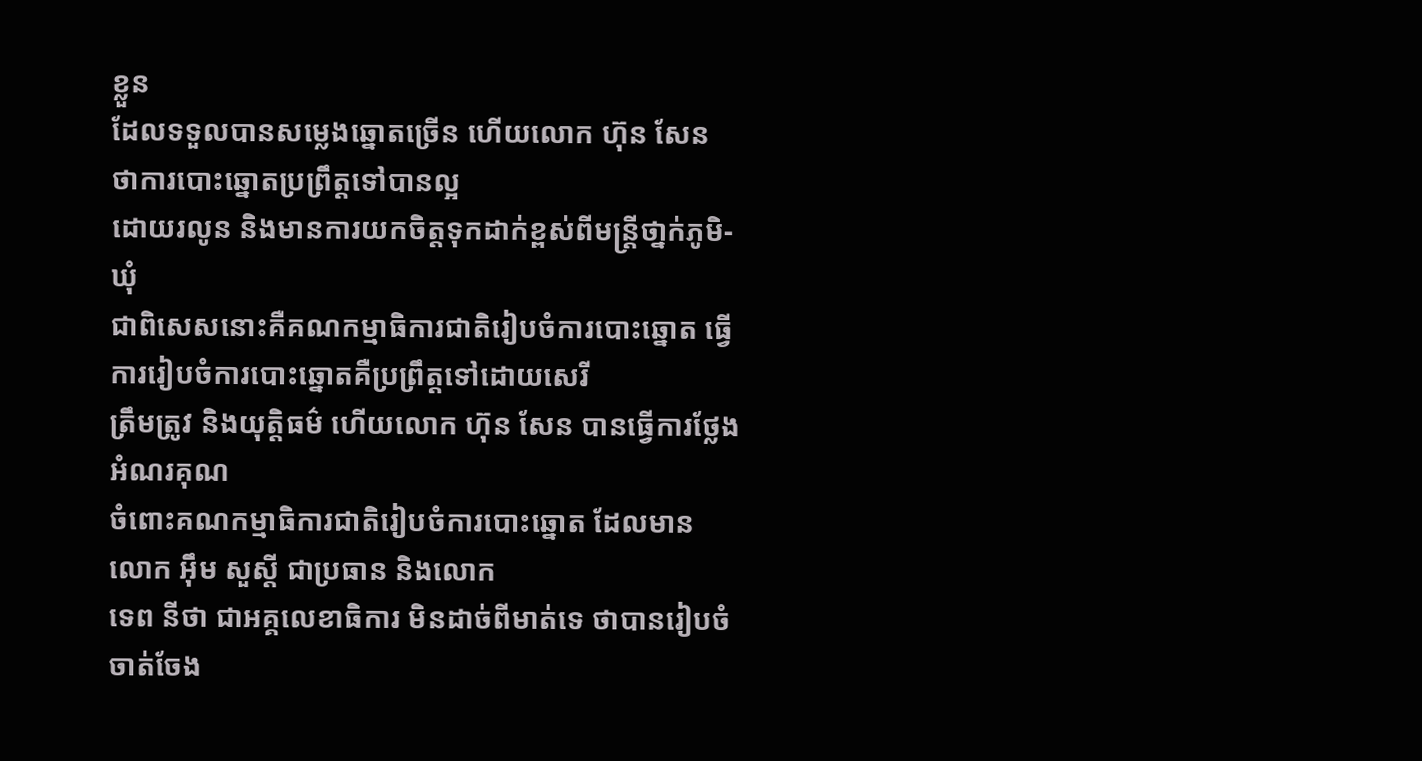ខ្លួន
ដែលទទួលបានសម្លេងឆ្នោតច្រើន ហើយលោក ហ៊ុន សែន ថាការបោះឆ្នោតប្រព្រឹត្តទៅបានល្អ
ដោយរលូន និងមានការយកចិត្តទុកដាក់ខ្ពស់ពីមន្រ្តីថា្នក់ភូមិ-ឃុំ
ជាពិសេសនោះគឺគណកម្មាធិការជាតិរៀបចំការបោះឆ្នោត ធ្វើការរៀបចំការបោះឆ្នោតគឺប្រព្រឹត្តទៅដោយសេរី
ត្រឹមត្រូវ និងយុត្តិធម៌ ហើយលោក ហ៊ុន សែន បានធ្វើការថ្លែងអំណរគុណ
ចំពោះគណកម្មាធិការជាតិរៀបចំការបោះឆ្នោត ដែលមាន លោក អ៊ឹម សួស្តី ជាប្រធាន និងលោក
ទេព នីថា ជាអគ្គលេខាធិការ មិនដាច់ពីមាត់ទេ ថាបានរៀបចំចាត់ចែង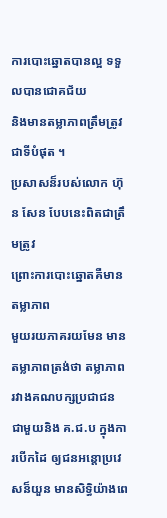ការបោះឆ្នោតបានល្អ ទទួលបានជោគជ័យ
និងមានតម្លាភាពត្រឹមត្រូវជាទីបំផុត ។
ប្រសាសន៏របស់លោក ហ៊ុន សែន បែបនេះពិតជាត្រឹមត្រូវ
ព្រោះការបោះឆ្នោតគឺមានតម្លាភាព
មួយរយភាគរយមែន មានតម្លាភាពត្រង់ថា តម្លាភាពរវាងគណបក្សប្រជាជន ជាមួយនិង គ.ជ.ប ក្នុងការបើកដៃ ឲ្យជនអន្តោប្រវេសន៏យួន មានសិទ្ធិយ៉ាងពេ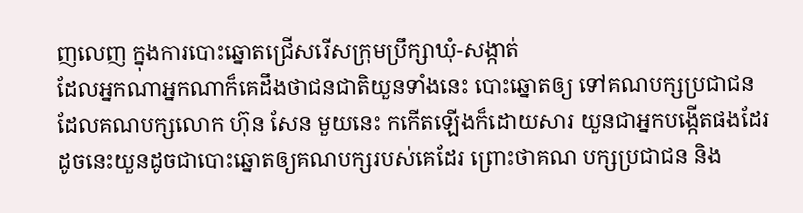ញលេញ ក្នុងការបោះឆ្នោតជ្រើសរើសក្រុមប្រឹក្សាឃុំ-សង្កាត់
ដែលអ្នកណាអ្នកណាក៏គេដឹងថាជនជាតិយួនទាំងនេះ បោះឆ្នោតឲ្យ ទៅគណបក្សប្រជាជន
ដែលគណបក្សលោក ហ៊ុន សែន មួយនេះ កកើតឡើងក៏ដោយសារ យួនជាអ្នកបង្កើតផងដែរ
ដូចនេះយួនដូចជាបោះឆ្នោតឲ្យគណបក្សរបស់គេដែរ ព្រោះថាគណ បក្សប្រជាជន និង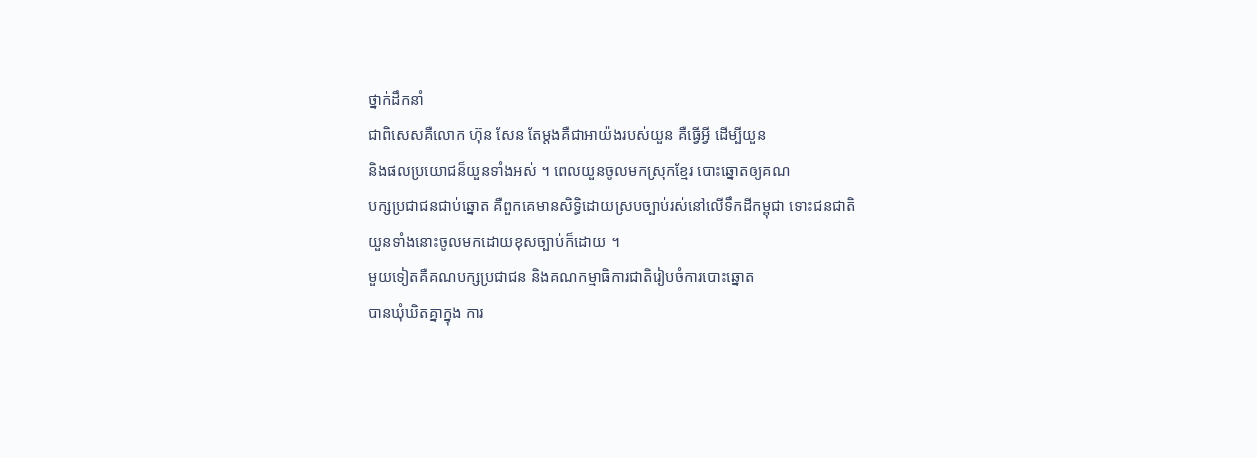ថ្នាក់ដឹកនាំ
ជាពិសេសគឺលោក ហ៊ុន សែន តែម្តងគឺជាអាយ៉ងរបស់យួន គឺធ្វើអ្វី ដើម្បីយួន
និងផលប្រយោជន៏យួនទាំងអស់ ។ ពេលយួនចូលមកស្រុកខ្មែរ បោះឆ្នោតឲ្យគណ
បក្សប្រជាជនជាប់ឆ្នោត គឺពួកគេមានសិទ្ធិដោយស្របច្បាប់រស់នៅលើទឹកដីកម្ពុជា ទោះជនជាតិ
យួនទាំងនោះចូលមកដោយខុសច្បាប់ក៏ដោយ ។
មួយទៀតគឺគណបក្សប្រជាជន និងគណកម្មាធិការជាតិរៀបចំការបោះឆ្នោត
បានឃុំឃិតគ្នាក្នុង ការ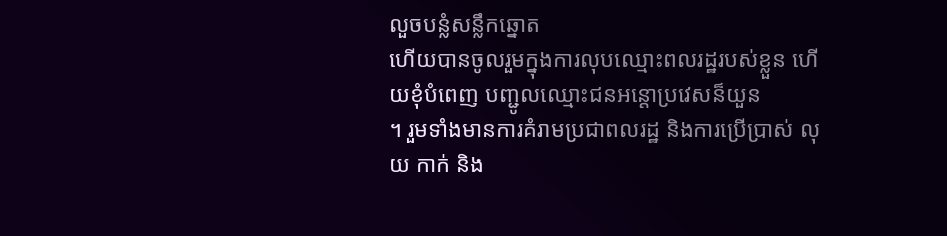លួចបន្លំសន្លឹកឆ្នោត
ហើយបានចូលរួមក្នុងការលុបឈ្មោះពលរដ្ឋរបស់ខ្លួន ហើយខុំបំពេញ បញ្ជូលឈ្មោះជនអន្តោប្រវេសន៏យួន
។ រួមទាំងមានការគំរាមប្រជាពលរដ្ឋ និងការប្រើប្រាស់ លុយ កាក់ និង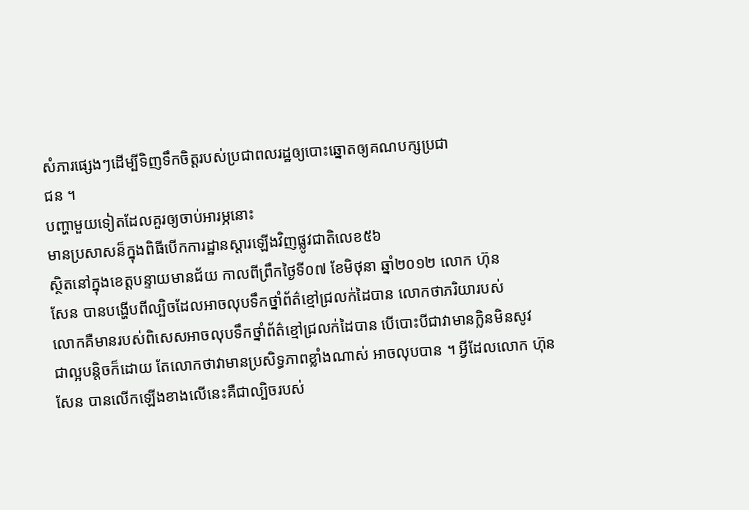សំភារផ្សេងៗដើម្បីទិញទឹកចិត្តរបស់ប្រជាពលរដ្ឋឲ្យបោះឆ្នោតឲ្យគណបក្សប្រជា
ជន ។
បញ្ហាមួយទៀតដែលគួរឲ្យចាប់អារម្ភនោះ
មានប្រសាសន៏ក្នុងពិធីបើកការដ្ឋានស្តារឡើងវិញផ្លូវជាតិលេខ៥៦
ស្ថិតនៅក្នុងខេត្តបន្ទាយមានជ័យ កាលពីព្រឹកថ្ងៃទី០៧ ខែមិថុនា ឆ្នាំ២០១២ លោក ហ៊ុន
សែន បានបង្ហើបពីល្បិចដែលអាចលុបទឹកថ្នាំព័ត៌ខ្មៅជ្រលក់ដៃបាន លោកថាភរិយារបស់
លោកគឺមានរបស់ពិសេសអាចលុបទឹកថ្នាំព័ត៌ខ្មៅជ្រលក់ដៃបាន បើបោះបីជាវាមានក្លិនមិនសូវ
ជាល្អបន្តិចក៏ដោយ តែលោកថាវាមានប្រសិទ្ធភាពខ្លាំងណាស់ អាចលុបបាន ។ អ្វីដែលលោក ហ៊ុន
សែន បានលើកឡើងខាងលើនេះគឺជាល្បិចរបស់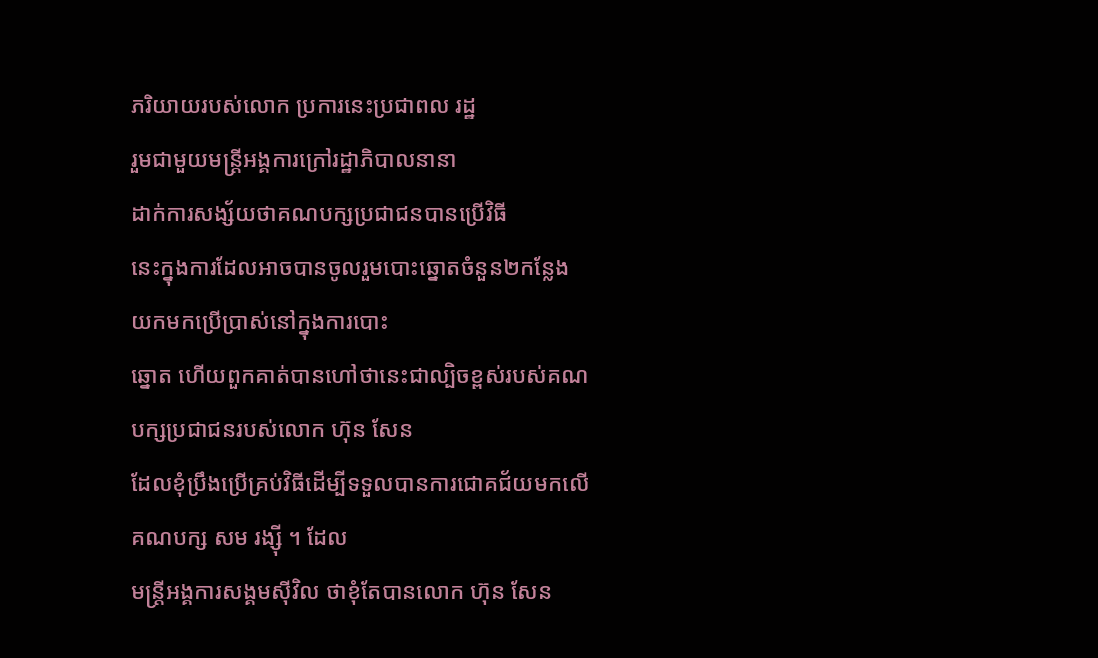ភរិយាយរបស់លោក ប្រការនេះប្រជាពល រដ្ឋ
រួមជាមួយមន្រ្តីអង្គការក្រៅរដ្ឋាភិបាលនានា
ដាក់ការសង្ស័យថាគណបក្សប្រជាជនបានប្រើវិធី
នេះក្នុងការដែលអាចបានចូលរួមបោះឆ្នោតចំនួន២កន្លែង យកមកប្រើប្រាស់នៅក្នុងការបោះ
ឆ្នោត ហើយពួកគាត់បានហៅថានេះជាល្បិចខ្ពស់របស់គណបក្សប្រជាជនរបស់លោក ហ៊ុន សែន
ដែលខុំប្រឹងប្រើគ្រប់វិធីដើម្បីទទួលបានការជោគជ័យមកលើគណបក្ស សម រង្ស៊ី ។ ដែល
មន្រ្តីអង្គការសង្គមស៊ីវិល ថាខុំតែបានលោក ហ៊ុន សែន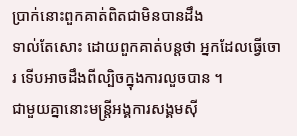ប្រាក់នោះពួកគាត់ពិតជាមិនបានដឹង
ទាល់តែសោះ ដោយពួកគាត់បន្តថា អ្នកដែលធ្វើចោរ ទើបអាចដឹងពីល្បិចក្នុងការលួចបាន ។
ជាមួយគ្នានោះមន្រ្តីអង្គការសង្គមស៊ី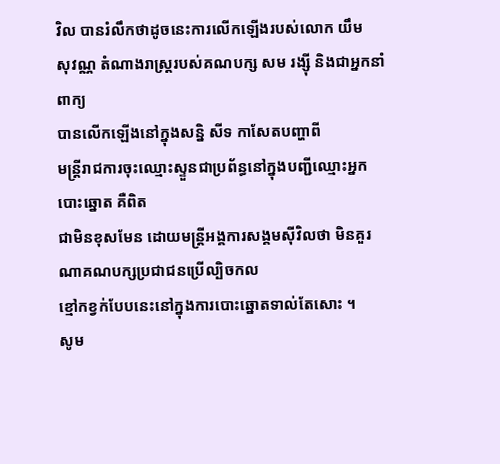វិល បានរំលឹកថាដូចនេះការលើកឡើងរបស់លោក យឹម
សុវណ្ណ តំណាងរាស្រ្តរបស់គណបក្ស សម រង្ស៊ី និងជាអ្នកនាំពាក្យ
បានលើកឡើងនៅក្នុងសន្និ សីទ កាសែតបញ្ហាពី
មន្រ្តីរាជការចុះឈ្មោះស្ទួនជាប្រព័ន្ធនៅក្នុងបញ្ជីឈ្មោះអ្នកបោះឆ្នោត គឺពិត
ជាមិនខុសមែន ដោយមន្រ្តីអង្គការសង្គមស៊ីវិលថា មិនគួរណាគណបក្សប្រជាជនប្រើល្បិចកល
ខ្មៅកខ្វក់បែបនេះនៅក្នុងការបោះឆ្នោតទាល់តែសោះ ។
សូម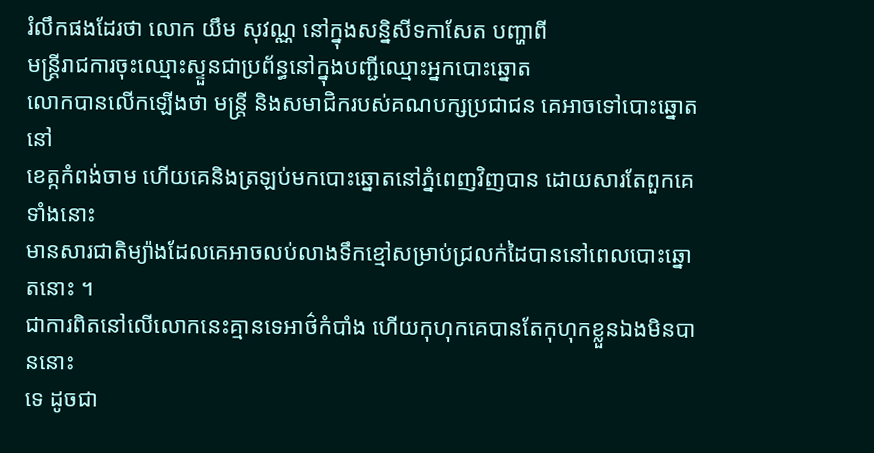រំលឹកផងដែរថា លោក យឹម សុវណ្ណ នៅក្នុងសន្និសីទកាសែត បញ្ហាពី
មន្រ្តីរាជការចុះឈ្មោះស្ទួនជាប្រព័ន្ធនៅក្នុងបញ្ជីឈ្មោះអ្នកបោះឆ្នោត
លោកបានលើកឡើងថា មន្រ្តី និងសមាជិករបស់គណបក្សប្រជាជន គេអាចទៅបោះឆ្នោតនៅ
ខេត្កកំពង់ចាម ហើយគេនិងត្រឡប់មកបោះឆ្នោតនៅភ្នំពេញវិញបាន ដោយសារតែពួកគេទាំងនោះ
មានសារជាតិម្យ៉ាងដែលគេអាចលប់លាងទឹកខ្មៅសម្រាប់ជ្រលក់ដៃបាននៅពេលបោះឆ្នោតនោះ ។
ជាការពិតនៅលើលោកនេះគ្មានទេអាថ៌កំបាំង ហើយកុហុកគេបានតែកុហុកខ្លួនឯងមិនបាននោះ
ទេ ដូចជា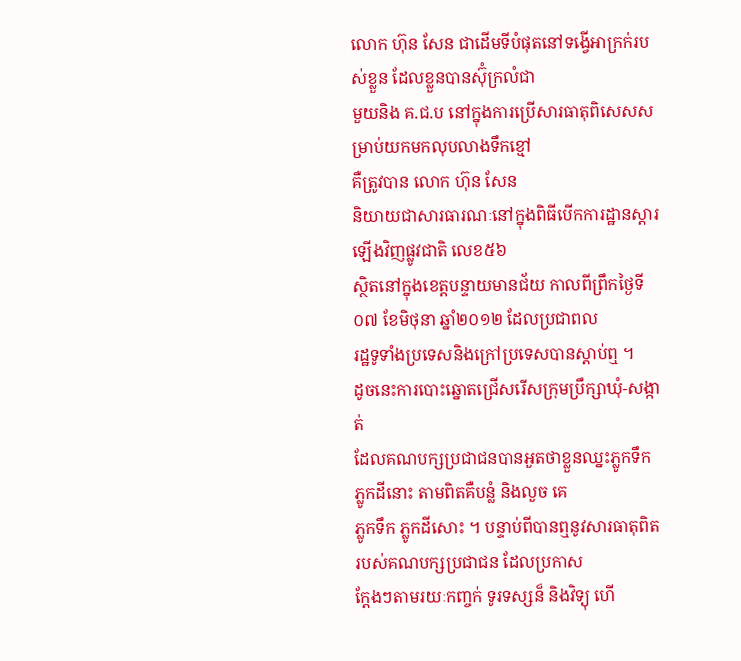លោក ហ៊ុន សែន ជាដើមទីបំផុតនៅទង្វើអាក្រក់របស់ខ្លួន ដែលខ្លួនបានស៊ុំក្រលំជា
មួយនិង គ.ជ.ប នៅក្នុងការប្រើសារធាតុពិសេសសម្រាប់យកមកលុបលាងទឹកខ្មៅ
គឺត្រូវបាន លោក ហ៊ុន សែន
និយាយជាសារធារណៈនៅក្នុងពិធីបើកការដ្ឋានស្តារឡើងវិញផ្លូវជាតិ លេខ៥៦
ស្ថិតនៅក្នុងខេត្តបន្ទាយមានជ័យ កាលពីព្រឹកថ្ងៃទី០៧ ខែមិថុនា ឆ្នាំ២០១២ ដែលប្រជាពល
រដ្ឋទូទាំងប្រទេសនិងក្រៅប្រទេសបានស្តាប់ឮ ។
ដូចនេះការបោះឆ្នោតជ្រើសរើសក្រុមប្រឹក្សាឃុំ-សង្កាត់
ដែលគណបក្សប្រជាជនបានអួតថាខ្លួនឈ្នះភ្លូកទឹក ភ្លូកដីនោះ តាមពិតគឺបន្លំ និងលួច គេ
ភ្លូកទឹក ភ្លូកដីសោះ ។ បន្ទាប់ពីបានឮនូវសារធាតុពិតរបស់គណបក្សប្រជាជន ដែលប្រកាស
ក្តែងៗតាមរយៈកញ្ចក់ ទូរទស្សន៏ និងវិទ្យុ ហើ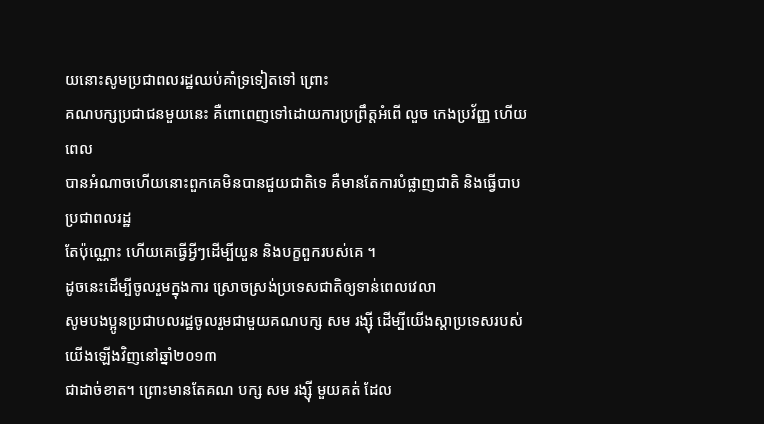យនោះសូមប្រជាពលរដ្ឋឈប់គាំទ្រទៀតទៅ ព្រោះ
គណបក្សប្រជាជនមួយនេះ គឺពោពេញទៅដោយការប្រព្រឹត្តអំពើ លួច កេងប្រវ័ញ្ញ ហើយពេល
បានអំណាចហើយនោះពួកគេមិនបានជួយជាតិទេ គឺមានតែការបំផ្លាញជាតិ និងធ្វើបាបប្រជាពលរដ្ឋ
តែប៉ុណ្ណោះ ហើយគេធ្វើអ្វីៗដើម្បីយួន និងបក្ខពួករបស់គេ ។
ដូចនេះដើម្បីចូលរួមក្នុងការ ស្រោចស្រង់ប្រទេសជាតិឲ្យទាន់ពេលវេលា
សូមបងប្អូនប្រជាបលរដ្ឋចូលរួមជាមួយគណបក្ស សម រង្ស៊ី ដើម្បីយើងស្តាប្រទេសរបស់យើងឡើងវិញនៅឆ្នាំ២០១៣
ជាដាច់ខាត។ ព្រោះមានតែគណ បក្ស សម រង្ស៊ី មួយគត់ ដែល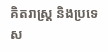គិតរាស្រ្ត និងប្រទេស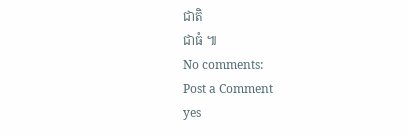ជាតិ
ជាធំ ៕
No comments:
Post a Comment
yes